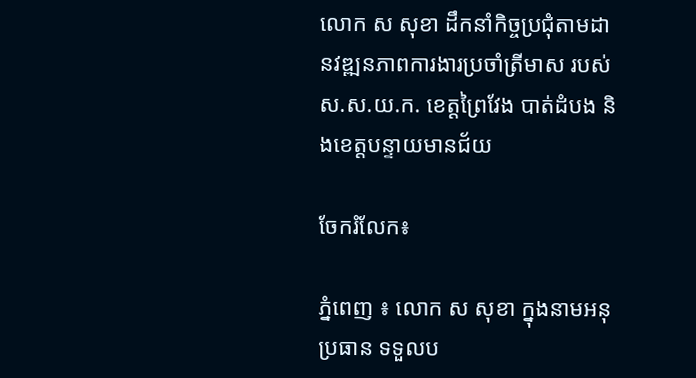លោក ស សុខា ដឹកនាំកិច្ចប្រជុំតាមដានវឌ្ឍនភាពការងារប្រចាំត្រីមាស របស់ ស.ស.យ.ក. ខេត្តព្រៃវែង បាត់ដំបង និងខេត្តបន្ទាយមានជ័យ

ចែករំលែក៖

ភ្នំពេញ ៖ លោក ស សុខា ក្នុងនាមអនុប្រធាន ទទួលប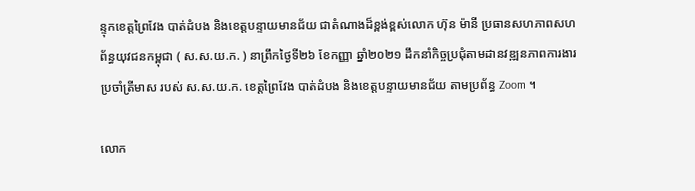ន្ទុកខេត្តព្រៃវែង បាត់ដំបង និងខេត្តបន្ទាយមានជ័យ ជាតំណាងដ៏ខ្ពង់ខ្ពស់លោក ហ៊ុន ម៉ានី ប្រធានសហភាពសហព័ន្ធយុវជនកម្ពុជា ( ស.ស.យ.ក. ) នាព្រឹកថ្ងៃទី២៦ ខែកញ្ញា ឆ្នាំ២០២១ ដឹកនាំកិច្ចប្រជុំតាមដានវឌ្ឍនភាពការងារប្រចាំត្រីមាស របស់ ស.ស.យ.ក. ខេត្តព្រៃវែង បាត់ដំបង និងខេត្តបន្ទាយមានជ័យ តាមប្រព័ន្ធ Zoom ។

លោក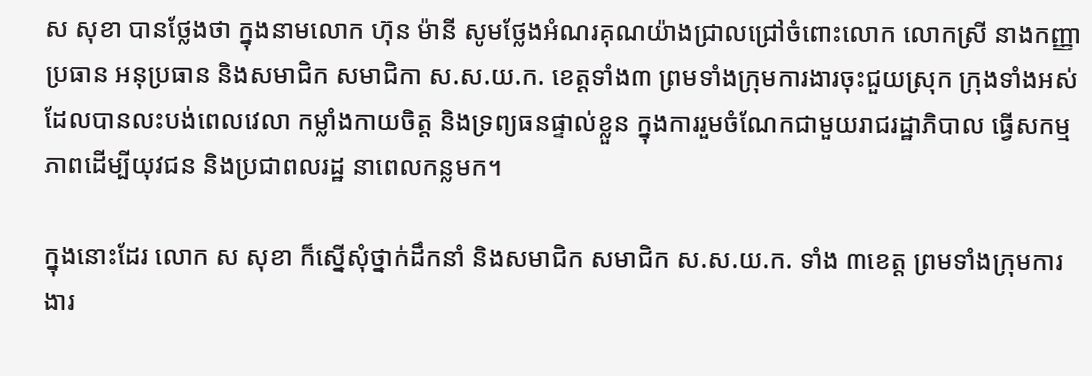ស សុខា បានថ្លែងថា ក្នុងនាមលោក ហ៊ុន ម៉ានី សូមថ្លែងអំណរគុណយ៉ាងជ្រាលជ្រៅចំពោះលោក លោកស្រី នាងកញ្ញា ប្រធាន អនុប្រធាន និងសមាជិក សមាជិកា ស.ស.យ.ក. ខេត្តទាំង៣ ព្រមទាំងក្រុមការងារចុះជួយស្រុក ក្រុងទាំងអស់ ដែលបានលះបង់ពេលវេលា កម្លាំងកាយចិត្ត និងទ្រព្យធនផ្ទាល់ខ្លួន ក្នុងការរួមចំណែកជាមួយរាជរដ្ឋាភិបាល ធ្វើសកម្មភាពដើម្បីយុវជន និងប្រជាពលរដ្ឋ នាពេលកន្លមក។

ក្នុងនោះដែរ លោក ស សុខា ក៏ស្នើសុំថ្នាក់ដឹកនាំ និងសមាជិក សមាជិក ស.ស.យ.ក. ទាំង ៣ខេត្ត ព្រមទាំងក្រុមការងារ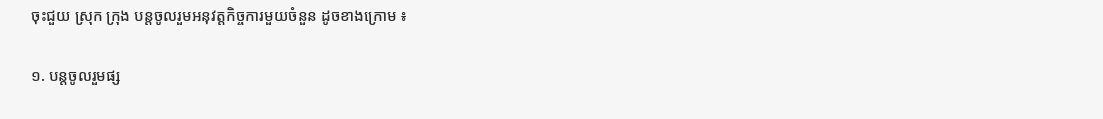ចុះជួយ ស្រុក ក្រុង បន្តចូលរួមអនុវត្តកិច្ចការមួយចំនួន ដូចខាងក្រោម ៖

១. បន្តចូលរួមផ្ស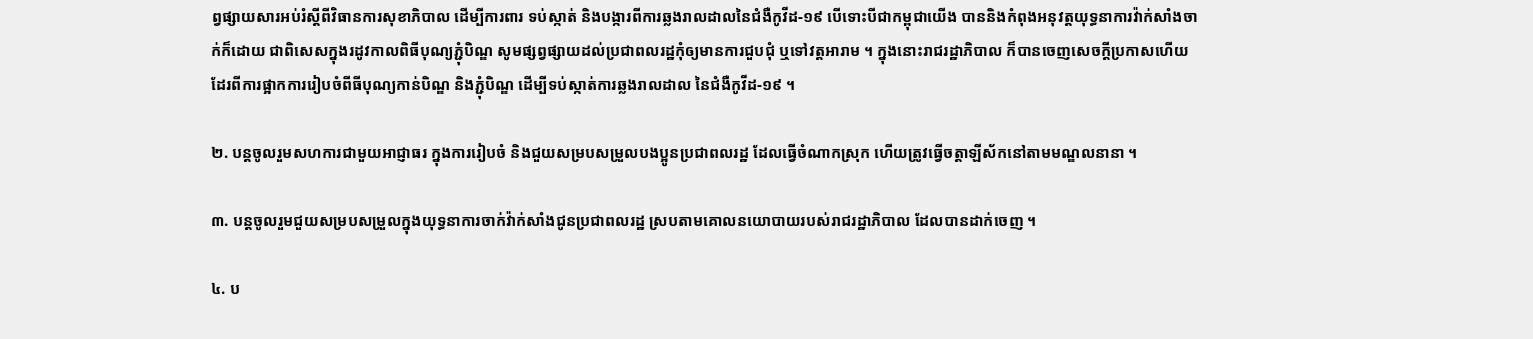ព្វផ្សាយសារអប់រំស្តីពីវិធានការសុខាភិបាល ដើម្បីការពារ ទប់ស្កាត់ និងបង្ការពីការឆ្លងរាលដាលនៃជំងឺកូវីដ-១៩ បើទោះបីជាកម្ពុជាយើង បាននិងកំពុងអនុវត្តយុទ្ធនាការវ៉ាក់សាំងចាក់ក៏ដោយ ជាពិសេសក្នុងរដូវកាលពិធីបុណ្យភ្ជុំបិណ្ឌ សូមផ្សព្វផ្សាយដល់ប្រជាពលរដ្ឋកុំឲ្យមានការជួបជុំ ឬទៅវត្តអារាម ។ ក្នុងនោះរាជរដ្ឋាភិបាល ក៏បានចេញសេចក្តីប្រកាសហើយដែរពីការផ្អាកការរៀបចំពីធីបុណ្យកាន់បិណ្ឌ និងភ្ជុំបិណ្ឌ ដើម្បីទប់ស្កាត់ការឆ្លងរាលដាល នៃជំងឺកូវីដ-១៩ ។

២. បន្តចូលរួមសហការជាមួយអាជ្ញាធរ ក្នុងការរៀបចំ និងជួយសម្របសម្រួលបងប្អូនប្រជាពលរដ្ឋ ដែលធ្វើចំណាកស្រុក ហើយត្រូវធ្វើចត្តាឡីស័កនៅតាមមណ្ឌលនានា ។

៣. បន្តចូលរួមជួយសម្របសម្រួលក្នុងយុទ្ធនាការចាក់វ៉ាក់សាំងជូនប្រជាពលរដ្ឋ ស្របតាមគោលនយោបាយរបស់រាជរដ្ឋាភិបាល ដែលបានដាក់ចេញ ។

៤. ប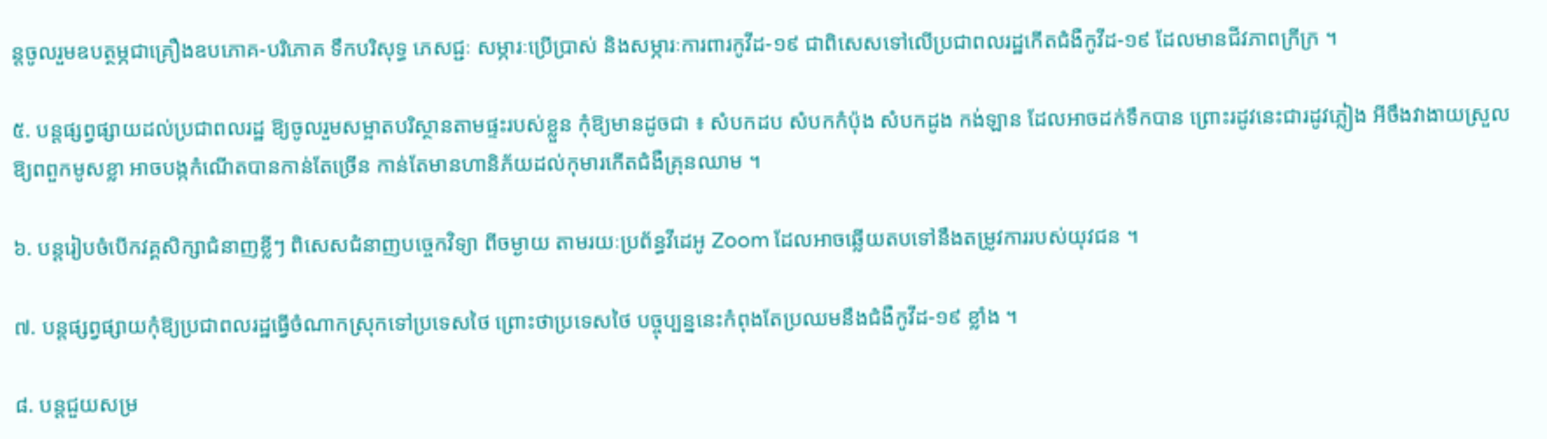ន្តចូលរួមឧបត្ថម្ភជាគ្រឿងឧបភោគ-បរិភោគ ទឹកបរិសុទ្ធ ភេសជ្ជៈ សម្ភារៈប្រើប្រាស់ និងសម្ភារៈការពារកូវីដ-១៩ ជាពិសេសទៅលើប្រជាពលរដ្ឋកើតជំងឺកូវីដ-១៩ ដែលមានជីវភាពក្រីក្រ ។

៥. បន្តផ្សព្វផ្សាយដល់ប្រជាពលរដ្ឋ ឱ្យចូលរួមសម្អាតបរិស្ថានតាមផ្ទះរបស់ខ្លួន កុំឱ្យមានដូចជា ៖ សំបកដប សំបកកំប៉ុង សំបកដូង កង់ឡាន ដែលអាចដក់ទឹកបាន ព្រោះរដូវនេះជារដូវភ្លៀង អីចឹងវាងាយស្រួលឱ្យពពួកមូសខ្លា អាចបង្កកំណើតបានកាន់តែច្រើន កាន់តែមានហានិភ័យដល់កុមារកើតជំងឺគ្រុនឈាម ។

៦. បន្តរៀបចំបើកវគ្គសិក្សាជំនាញខ្លីៗ ពិសេសជំនាញបច្ចេកវិទ្យា ពីចម្ងាយ តាមរយៈប្រព័ន្ធវីដេអូ Zoom ដែលអាចឆ្លើយតបទៅនឹងតម្រូវការរបស់យុវជន ។

៧. បន្តផ្សព្វផ្សាយកុំឱ្យប្រជាពលរដ្ឋធ្វើចំណាកស្រុកទៅប្រទេសថៃ ព្រោះថាប្រទេសថៃ បច្ចុប្បន្ននេះកំពុងតែប្រឈមនឹងជំងឺកូវីដ-១៩ ខ្លាំង ។

៨. បន្តជួយសម្រ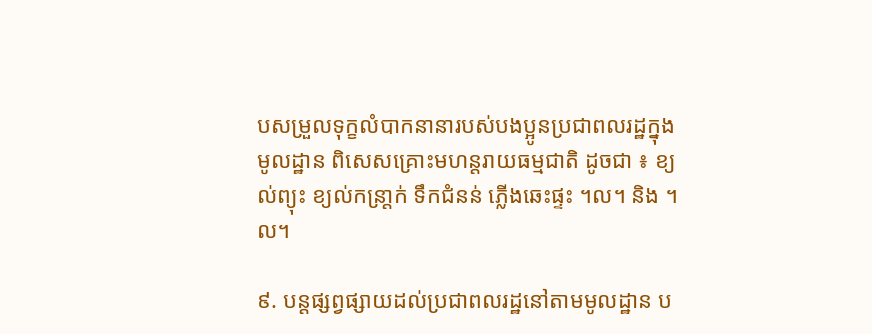បសម្រួលទុក្ខលំបាកនានារបស់បងប្អូនប្រជាពលរដ្ឋក្នុងមូលដ្ឋាន ពិសេសគ្រោះមហន្តរាយធម្មជាតិ ដូចជា ៖ ខ្យល់ព្យុះ ខ្យល់កន្រា្តក់ ទឹកជំនន់ ភ្លើងឆេះផ្ទះ ។ល។ និង ។ល។

៩. បន្តផ្សព្វផ្សាយដល់ប្រជាពលរដ្ឋនៅតាមមូលដ្ឋាន ប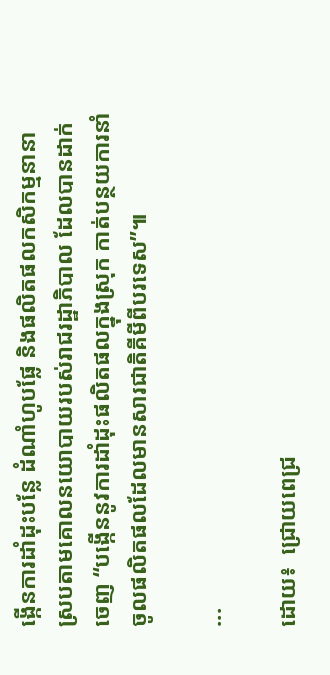ង្កើនការដាំដុះបន្លែ ដំណាំហូបផ្លែ និងផលិតផលកសិកម្មនានា ស្របតាមគោលនយោបាយរបស់រាជរដ្ឋាភិបាល ដែលបានដាក់ចេញ “បង្កើននូវការដាំដុះផលិតផលក្នុងស្រុក កាត់បន្ថយការនាំចូលផលិតផលដែលមានសារជាតិគីមីពីបរទេស”៕

...

ដោយ៖  ជ្រោយពេជ្រ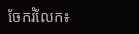ចែករំលែក៖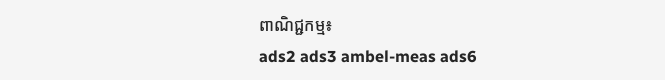ពាណិជ្ជកម្ម៖
ads2 ads3 ambel-meas ads6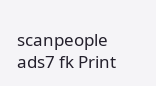scanpeople ads7 fk Print